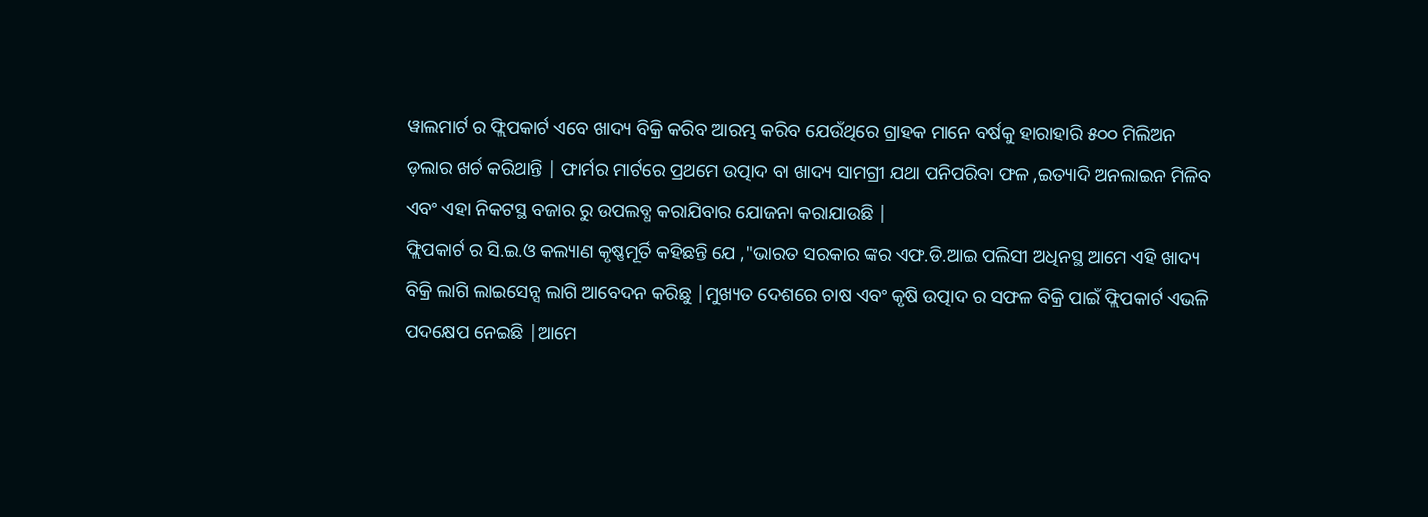ୱାଲମାର୍ଟ ର ଫ୍ଲିପକାର୍ଟ ଏବେ ଖାଦ୍ୟ ବିକ୍ରି କରିବ ଆରମ୍ଭ କରିବ ଯେଉଁଥିରେ ଗ୍ରାହକ ମାନେ ବର୍ଷକୁ ହାରାହାରି ୫୦୦ ମିଲିଅନ ଡ଼ଲାର ଖର୍ଚ କରିଥାନ୍ତି | ଫାର୍ମର ମାର୍ଟରେ ପ୍ରଥମେ ଉତ୍ପାଦ ବା ଖାଦ୍ୟ ସାମଗ୍ରୀ ଯଥା ପନିପରିବା ଫଳ ,ଇତ୍ୟାଦି ଅନଲାଇନ ମିଳିବ ଏବଂ ଏହା ନିକଟସ୍ଥ ବଜାର ରୁ ଉପଲବ୍ଧ କରାଯିବାର ଯୋଜନା କରାଯାଉଛି |
ଫ୍ଲିପକାର୍ଟ ର ସି.ଇ.ଓ କଲ୍ୟାଣ କୃଷ୍ଣମୂର୍ତି କହିଛନ୍ତି ଯେ ,"ଭାରତ ସରକାର ଙ୍କର ଏଫ.ଡି.ଆଇ ପଲିସୀ ଅଧିନସ୍ଥ ଆମେ ଏହି ଖାଦ୍ୟ ବିକ୍ରି ଲାଗି ଲାଇସେନ୍ସ ଲାଗି ଆବେଦନ କରିଛୁ |ମୁଖ୍ୟତ ଦେଶରେ ଚାଷ ଏବଂ କୃଷି ଉତ୍ପାଦ ର ସଫଳ ବିକ୍ରି ପାଇଁ ଫ୍ଲିପକାର୍ଟ ଏଭଳି ପଦକ୍ଷେପ ନେଇଛି |ଆମେ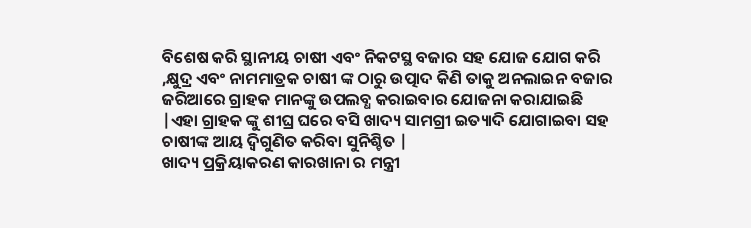ବିଶେଷ କରି ସ୍ଥାନୀୟ ଚାଷୀ ଏବଂ ନିକଟସ୍ଥ ବଜାର ସହ ଯୋଜ ଯୋଗ କରି ,କ୍ଷୁଦ୍ର ଏବଂ ନାମମାତ୍ରକ ଚାଷୀ ଙ୍କ ଠାରୁ ଉତ୍ପାଦ କିଣି ତାକୁ ଅନଲାଇନ ବଜାର ଜରିଆରେ ଗ୍ରାହକ ମାନଙ୍କୁ ଉପଲବ୍ଧ କରାଇବାର ଯୋଜନା କରାଯାଇଛି |ଏହା ଗ୍ରାହକ ଙ୍କୁ ଶୀଘ୍ର ଘରେ ବସି ଖାଦ୍ୟ ସାମଗ୍ରୀ ଇତ୍ୟାଦି ଯୋଗାଇବା ସହ ଚାଷୀଙ୍କ ଆୟ ଦ୍ୱିଗୁଣିତ କରିବା ସୁନିଶ୍ଚିତ |
ଖାଦ୍ୟ ପ୍ରକ୍ରିୟାକରଣ କାରଖାନା ର ମନ୍ତ୍ରୀ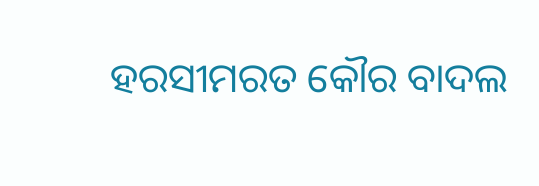ହରସୀମରତ କୌର ବାଦଲ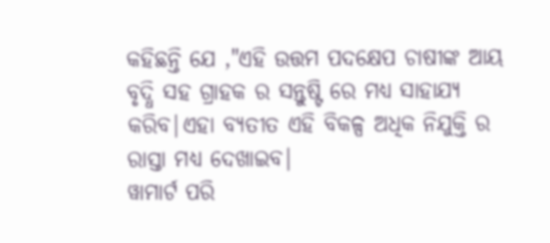କହିଛନ୍ତି ଯେ ,"ଏହି ଉତ୍ତମ ପଦକ୍ଷେପ ଚାଷୀଙ୍କ ଆୟ ବୃଦ୍ଧି ସହ ଗ୍ରାହକ ର ସନ୍ତୁଷ୍ଟି ରେ ମଧ୍ୟ ସାହାଯ୍ୟ କରିବ|ଏହା ବ୍ୟତୀତ ଏହି ବିକଳ୍ପ ଅଧିକ ନିଯୁକ୍ତି ର ରାସ୍ତା ମଧ୍ୟ ଦେଖାଇବ|
ୱାମାର୍ଟ ପରି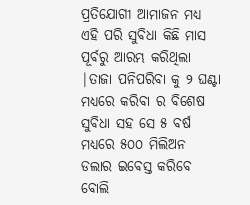ପ୍ରତିଯୋଗୀ ଆମାଜନ ମଧ୍ୟ ଏହି ପରି ସୁବିଧା କିଛି ମାସ ପୂର୍ବରୁ ଆରମ୍ଭ କରିଥିଲା |ତାଜା ପନିପରିବା କୁ ୨ ଘଣ୍ଟା ମଧ୍ୟରେ କରିବା ର ବିଶେଷ ସୁବିଧା ସହ ସେ ୫ ବର୍ଷ ମଧ୍ୟରେ ୫୦୦ ମିଲିଅନ ଡଲାର ଇବେସ୍ତ କରିବେ ବୋଲି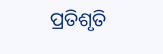ପ୍ରତିଶୃତି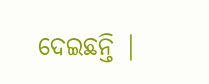ଦେଇଛନ୍ତି |